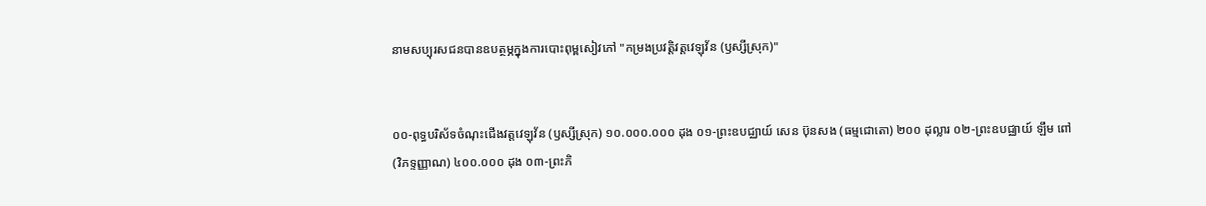នាមសប្បុរសជនបានឧបត្ថម្ភក្នុងការបោះពុម្ពសៀវភៅ "កម្រងប្រវត្តិវត្តវេឡុវ័ន (ឫស្សីស្រុក)"


០០-ពុទ្ធបរិស័ទចំណុះជើងវត្តវេឡុវ័ន (ឫស្សីស្រុក) ១០.០០០.០០០ ដុង ០១-ព្រះឧបជ្ឈាយ៍ សេន ប៊ុនសង (ធម្មជោតោ) ២០០ ដុល្លារ ០២-ព្រះឧបជ្ឈាយ៍ ឡឹម ពៅ (វិភទ្ទញ្ញាណ) ៤០០.០០០ ដុង ០៣-ព្រះភិ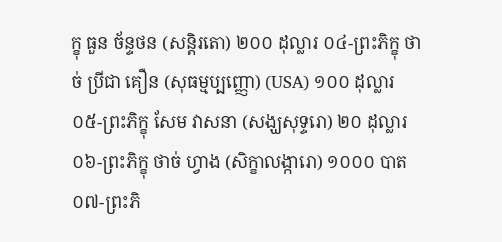ក្ខុ ធួន ច័ន្ទថន (សន្តិរតោ) ២០០ ដុល្លារ ០៤-ព្រះភិក្ខុ ថាច់ ប្រីជា គឿន (សុធម្មប្បញ្ញោ) (USA) ១០០ ដុល្លារ ០៥-ព្រះភិក្ខុ សែម វាសនា (សង្ឃសុទ្ទរោ) ២០ ដុល្លារ ០៦-ព្រះភិក្ខុ ថាច់ ហ្វាង (សិក្ខាលង្ការោ) ១០០០ បាត ០៧-ព្រះភិ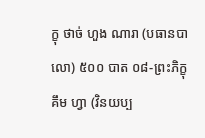ក្ខុ ថាច់ ហួង ណារា (បធានបាលោ) ៥០០ បាត ០៨-ព្រះភិក្ខុ គឹម ហ្វា (វិនយប្ប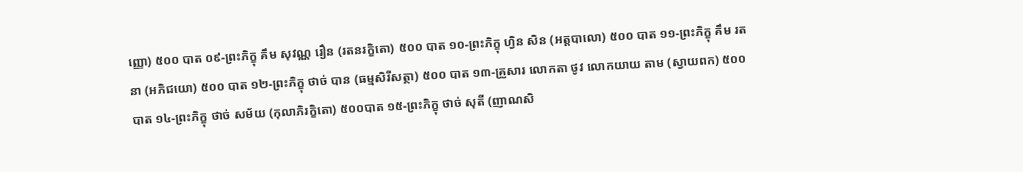ញ្ញោ) ៥០០ បាត ០៩-ព្រះភិក្ខុ គឹម សុវណ្ណ រឿន (រតនរក្ខិតោ) ៥០០ បាត ១០-ព្រះភិក្ខុ ហ្វិន សិន (អត្តបាលោ) ៥០០ បាត ១១-ព្រះភិក្ខុ គឹម រតនា (អភិជយោ) ៥០០ បាត ១២-ព្រះភិក្ខុ ថាច់ បាន (ធម្មសិរីសត្ថា) ៥០០ បាត ១៣-គ្រួសារ លោកតា ថូវ លោកយាយ តាម (ស្វាយពក) ៥០០ បាត ១៤-ព្រះភិក្ខុ ថាច់ សម័យ (កុលាភិរក្ខិតោ) ៥០០បាត ១៥-ព្រះភិក្ខុ ថាច់ សុតី (ញាណសិ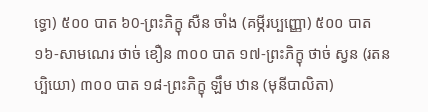ទ្ធោ) ៥០០ បាត ៦0-ព្រះភិក្ខុ សឺន ចាំង (គម្ភីរប្បញ្ញោ) ៥០០ បាត ១៦-សាមណេរ ថាច់ ខឿន ៣០០ បាត ១៧-ព្រះភិក្ខុ ថាច់ ស្វន (រតនប្បិយោ) ៣០០ បាត ១៨-ព្រះភិក្ខុ ឡឹម ឋាន (មុនីបាលិតា)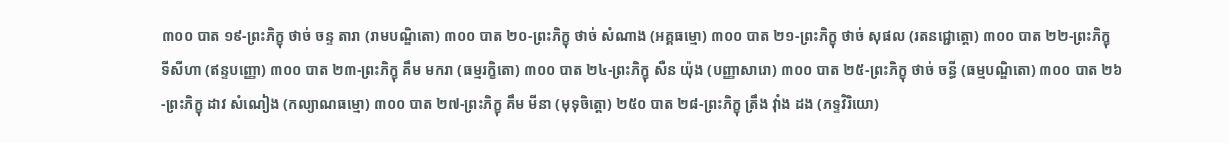៣០០ បាត ១៩-ព្រះភិក្ខុ ថាច់ ចន្ទ តារា (រាមបណ្ឌិតោ) ៣០០ បាត ២០-ព្រះភិក្ខុ ថាច់ សំណាង (អគ្គធម្មោ) ៣០០ បាត ២១-ព្រះភិក្ខុ ថាច់ សុផល (រតនជ្ជោត្តោ) ៣០០ បាត ២២-ព្រះភិក្ខុ ទីសីហា (ឥន្ទបញ្ញោ) ៣០០ បាត ២៣-ព្រះភិក្ខុ គឹម មករា (ធម្មរក្ខិតោ) ៣០០ បាត ២៤-ព្រះភិក្ខុ សឺន យ៉ុង (បញ្ញាសារោ) ៣០០ បាត ២៥-ព្រះភិក្ខុ ថាច់ ចន្ធី (ធម្មបណ្ឌិតោ) ៣០០ បាត ២៦-ព្រះភិក្ខុ ដាវ សំណៀង (កល្យាណធម្មោ) ៣០០ បាត ២៧-ព្រះភិក្ខុ គឹម មីនា (មុទុចិត្តោ) ២៥០ បាត ២៨-ព្រះភិក្ខុ ត្រឹង វ៉ាំង ដង (ភទ្ទវិរិយោ)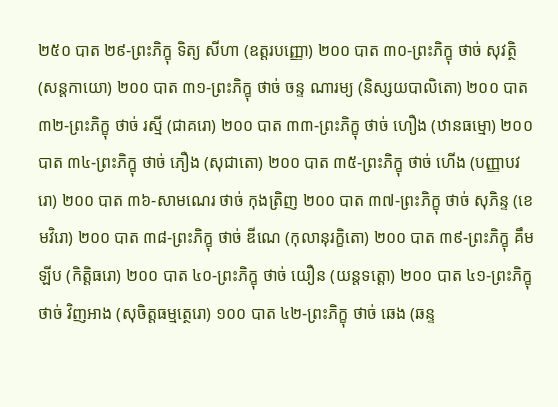២៥០ បាត ២៩-ព្រះភិក្ខុ ទិត្យ សីហា (ឧត្តរបញ្ញោ) ២០០ បាត ៣០-ព្រះភិក្ខុ ថាច់ សុវត្ថិ (សន្តកាយោ) ២០០ បាត ៣១-ព្រះភិក្ខុ ថាច់ ចន្ទ ណារម្យ (និស្សយបាលិតោ) ២០០ បាត ៣២-ព្រះភិក្ខុ ថាច់ រស្មី (ជាគរោ) ២០០ បាត ៣៣-ព្រះភិក្ខុ ថាច់ ហឿង (ឋានធម្មោ) ២០០ បាត ៣៤-ព្រះភិក្ខុ ថាច់ ភឿង (សុជាតោ) ២០០ បាត ៣៥-ព្រះភិក្ខុ ថាច់ ហើង (បញ្ញាបវរោ) ២០០ បាត ៣៦-សាមណេរ ថាច់ កុងត្រិញ ២០០ បាត ៣៧-ព្រះភិក្ខុ ថាច់ សុភិន្ទ (ខេមវិរោ) ២០០ បាត ៣៨-ព្រះភិក្ខុ ថាច់ ឌីណេ (កុលានុរក្ខិតោ) ២០០ បាត ៣៩-ព្រះភិក្ខុ គឹម ឡីប (កិត្តិធរោ) ២០០ បាត ៤០-ព្រះភិក្ខុ ថាច់ យឿន (យន្តទត្តោ) ២០០ បាត ៤១-ព្រះភិក្ខុ ថាច់ វិញអាង (សុចិត្តធម្មត្ថេរោ) ១០០ បាត ៤២-ព្រះភិក្ខុ ថាច់ ឆេង (ឆន្ទ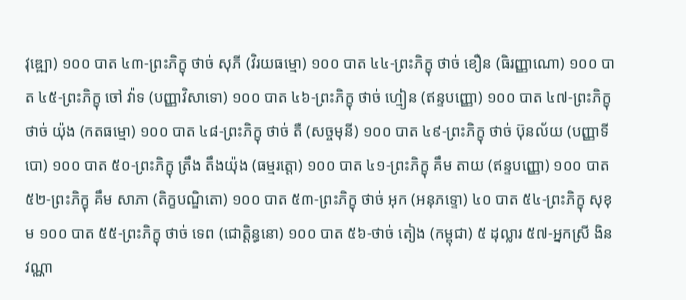វុឌ្ឍោ) ១០០ បាត ៤៣-ព្រះភិក្ខុ ថាច់ សុភី (វិរយធម្មោ) ១០០ បាត ៤៤-ព្រះភិក្ខុ ថាច់ ខឿន (ធិរញ្ញាណោ) ១០០ បាត ៤៥-ព្រះភិក្ខុ ចៅ វ៉ាទ (បញ្ញាវិសាទោ) ១០០ បាត ៤៦-ព្រះភិក្ខុ ថាច់ ហ្មៀន (ឥន្ទបញ្ញោ) ១០០ បាត ៤៧-ព្រះភិក្ខុ ថាច់ យ៉ុង (កតធម្មោ) ១០០ បាត ៤៨-ព្រះភិក្ខុ ថាច់ តឺ (សច្ចមុនី) ១០០ បាត ៤៩-ព្រះភិក្ខុ ថាច់ ប៊ុនល័យ (បញ្ញាទីបោ) ១០០ បាត ៥០-ព្រះភិក្ខុ ត្រឹង តឹងយ៉ុង (ធម្មរត្តោ) ១០០ បាត ៤១-ព្រះភិក្ខុ គឹម តាយ (ឥន្ទបញ្ញោ) ១០០ បាត ៥២-ព្រះភិក្ខុ គឹម សាភា (តិក្ខបណ្ឌិតោ) ១០០ បាត ៥៣-ព្រះភិក្ខុ ថាច់ អុក (អនុភទ្ទោ) ៤០ បាត ៥៤-ព្រះភិក្ខុ សុខុម ១០០ បាត ៥៥-ព្រះភិក្ខុ ថាច់ ទេព (ជោត្តិន្ធនោ) ១០០ បាត ៥៦-ថាច់ តៀង (កម្ពុជា) ៥ ដុល្លារ ៥៧-អ្នកស្រី ងិន វណ្ណា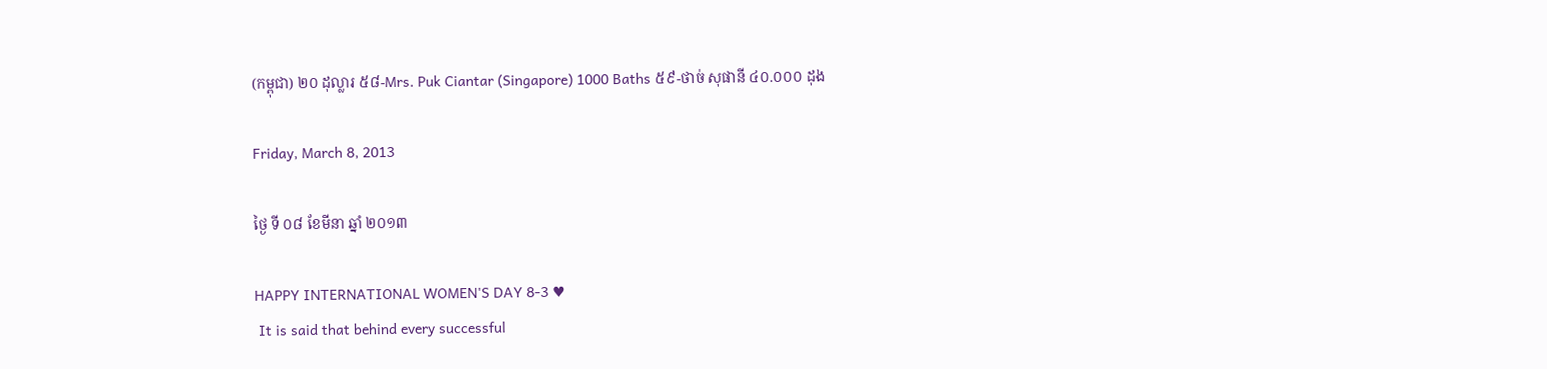(កម្ពុជា) ២០ ដុល្លារ ៥៨-Mrs. Puk Ciantar (Singapore) 1000 Baths ៥៩-ថាច់ សុផានី ៤០.០០០ ដុង

Friday, March 8, 2013

ថ្ងៃ ទី ០៨ ខែមីនា ឆ្នាំ ២០១៣

HAPPY INTERNATIONAL WOMEN'S DAY 8-3 ♥
 It is said that behind every successful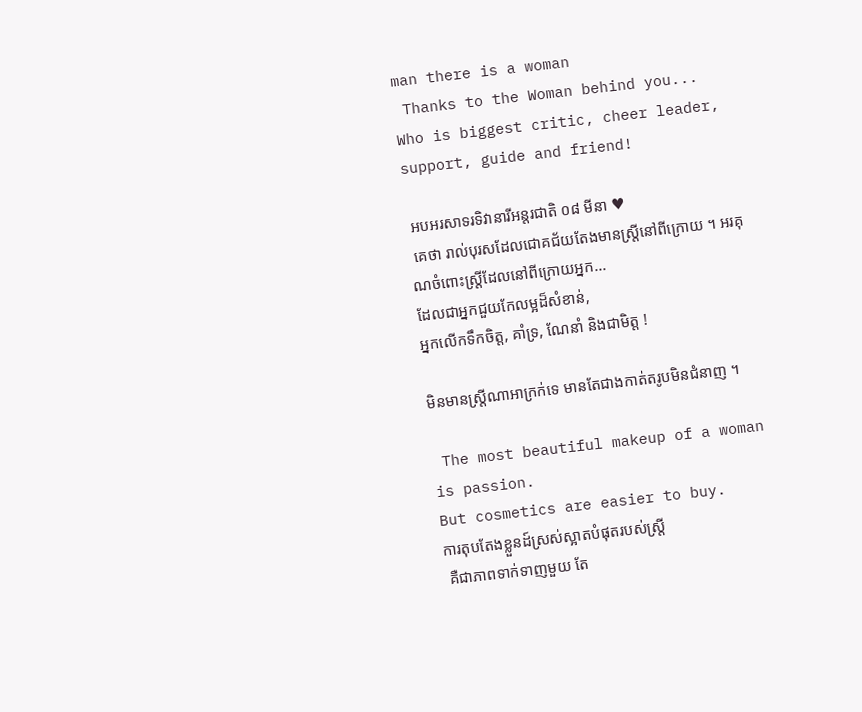man there is a woman
 Thanks to the Woman behind you...
Who is biggest critic, cheer leader, support, guide and friend!

 អបអរសាទរទិវានារីអន្តរជាតិ ០៨ មីនា ♥
 គេថា រាល់បុរសដែលជោគជ័យតែងមានស្ត្រីនៅពីក្រោយ ។ អរគុណចំពោះស្ត្រីដែលនៅពីក្រោយអ្នក...
ដែលជាអ្នកជួយកែលម្អដ៏សំខាន់,
អ្នកលើកទឹកចិត្ត, គាំទ្រ, ណែនាំ និងជាមិត្ត !

មិនមានស្រ្តីណាអាក្រក់ទេ មានតែជាងកាត់តរូបមិនជំនាញ ។

 The most beautiful makeup of a woman is passion.
But cosmetics are easier to buy.
ការតុបតែងខ្លួនដ៍ស្រស់ស្អាតបំផុតរបស់ស្ត្រី
 គឺជាភាពទាក់ទាញមួយ តែ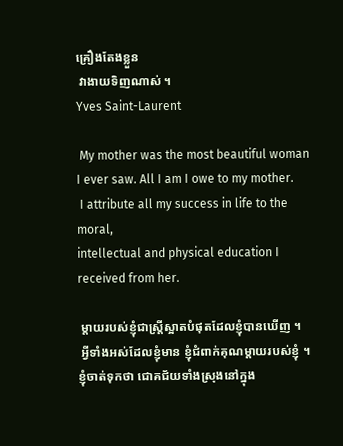គ្រឿងតែងខ្លួន
 វាងាយទិញណាស់ ។
Yves Saint-Laurent

 My mother was the most beautiful woman
I ever saw. All I am I owe to my mother.
 I attribute all my success in life to the moral,
intellectual and physical education I received from her.

 ម្ដាយរបស់ខ្ញុំជាស្ត្រីស្អាតបំផុតដែលខ្ញុំបានឃើញ ។
 អ្វីទាំងអស់ដែលខ្ញុំមាន ខ្ញុំជំពាក់គុណម្ដាយរបស់ខ្ញុំ ។
ខ្ញុំចាត់ទុកថា ជោគជ័យទាំងស្រុងនៅក្នុង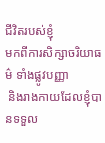ជីវិតរបស់ខ្ញុំ
មកពីការសិក្សាចរិយាធម៌ ទាំងផ្លូវបញ្ញា
 និងរាងកាយដែលខ្ញុំបានទទួល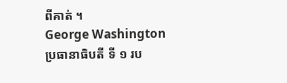ពីគាត់ ។
George Washington
ប្រធានាធិបតី ទី ១ រប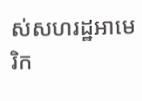ស់សហរដ្ឋអាមេរិក